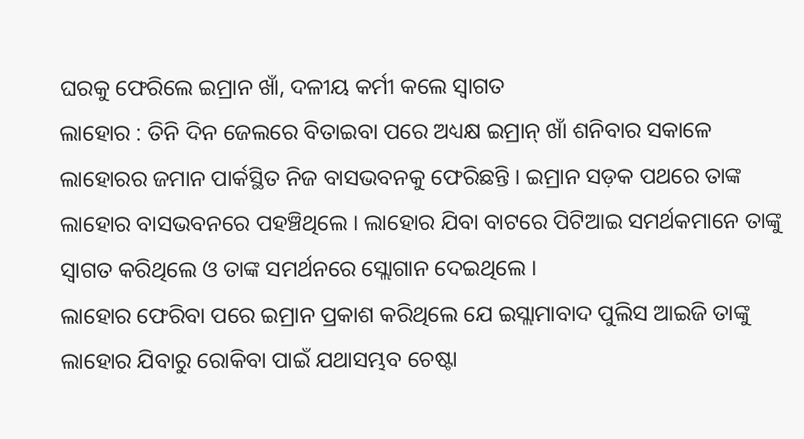ଘରକୁ ଫେରିଲେ ଇମ୍ରାନ ଖାଁ, ଦଳୀୟ କର୍ମୀ କଲେ ସ୍ବାଗତ
ଲାହୋର : ତିନି ଦିନ ଜେଲରେ ବିତାଇବା ପରେ ଅଧ୍ୟକ୍ଷ ଇମ୍ରାନ୍ ଖାଁ ଶନିବାର ସକାଳେ ଲାହୋରର ଜମାନ ପାର୍କସ୍ଥିତ ନିଜ ବାସଭବନକୁ ଫେରିଛନ୍ତି । ଇମ୍ରାନ ସଡ଼କ ପଥରେ ତାଙ୍କ ଲାହୋର ବାସଭବନରେ ପହଞ୍ଚିଥିଲେ । ଲାହୋର ଯିବା ବାଟରେ ପିଟିଆଇ ସମର୍ଥକମାନେ ତାଙ୍କୁ ସ୍ୱାଗତ କରିଥିଲେ ଓ ତାଙ୍କ ସମର୍ଥନରେ ସ୍ଲୋଗାନ ଦେଇଥିଲେ ।
ଲାହୋର ଫେରିବା ପରେ ଇମ୍ରାନ ପ୍ରକାଶ କରିଥିଲେ ଯେ ଇସ୍ଲାମାବାଦ ପୁଲିସ ଆଇଜି ତାଙ୍କୁ ଲାହୋର ଯିବାରୁ ରୋକିବା ପାଇଁ ଯଥାସମ୍ଭବ ଚେଷ୍ଟା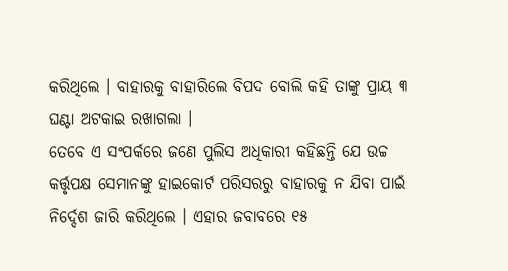କରିଥିଲେ । ବାହାରକୁ ବାହାରିଲେ ବିପଦ ବୋଲି କହି ତାଙ୍କୁ ପ୍ରାୟ ୩ ଘଣ୍ଟା ଅଟକାଇ ରଖାଗଲା ।
ତେବେ ଏ ସଂପର୍କରେ ଜଣେ ପୁଲିସ ଅଧିକାରୀ କହିଛନ୍ତି ଯେ ଉଚ୍ଚ କର୍ତ୍ତୃପକ୍ଷ ସେମାନଙ୍କୁ ହାଇକୋର୍ଟ ପରିସରରୁ ବାହାରକୁ ନ ଯିବା ପାଇଁ ନିର୍ଦ୍ଦେଶ ଜାରି କରିଥିଲେ । ଏହାର ଜବାବରେ ୧୫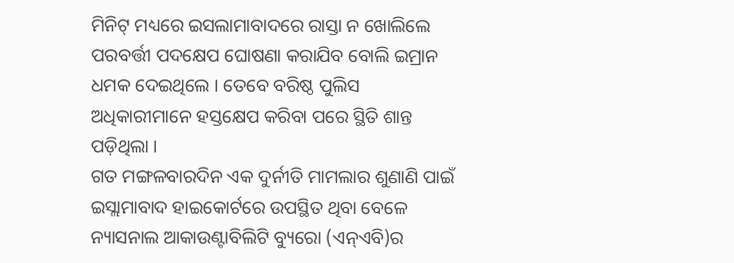ମିନିଟ୍ ମଧ୍ୟରେ ଇସଲାମାବାଦରେ ରାସ୍ତା ନ ଖୋଲିଲେ ପରବର୍ତ୍ତୀ ପଦକ୍ଷେପ ଘୋଷଣା କରାଯିବ ବୋଲି ଇମ୍ରାନ ଧମକ ଦେଇଥିଲେ । ତେବେ ବରିଷ୍ଠ ପୁଲିସ ଅଧିକାରୀମାନେ ହସ୍ତକ୍ଷେପ କରିବା ପରେ ସ୍ଥିତି ଶାନ୍ତ ପଡ଼ିଥିଲା ।
ଗତ ମଙ୍ଗଳବାରଦିନ ଏକ ଦୁର୍ନୀତି ମାମଲାର ଶୁଣାଣି ପାଇଁ ଇସ୍ଲାମାବାଦ ହାଇକୋର୍ଟରେ ଉପସ୍ଥିତ ଥିବା ବେଳେ ନ୍ୟାସନାଲ ଆକାଉଣ୍ଟାବିଲିଟି ବ୍ୟୁରୋ (ଏନ୍ଏବି)ର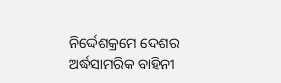ନିର୍ଦ୍ଦେଶକ୍ରମେ ଦେଶର ଅର୍ଦ୍ଧସାମରିକ ବାହିନୀ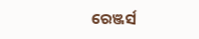ରେଞ୍ଜର୍ସ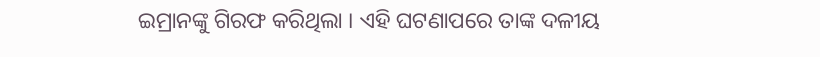ଇମ୍ରାନଙ୍କୁ ଗିରଫ କରିଥିଲା । ଏହି ଘଟଣାପରେ ତାଙ୍କ ଦଳୀୟ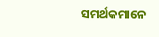ସମର୍ଥକମାନେ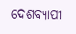ଦେଶବ୍ୟାପୀ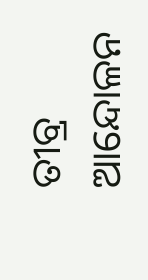ତୀବ୍ର ଆନ୍ଦୋଳନ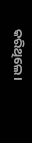କରିଥିଲେ।